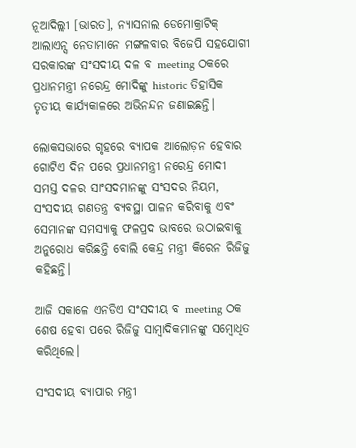ନୂଆଦିଲ୍ଲୀ [ଭାରତ], ନ୍ୟାସନାଲ ଡେମୋକ୍ରାଟିକ୍ ଆଲାଏନ୍ସ ନେତାମାନେ ମଙ୍ଗଳବାର ବିଜେପି ସହଯୋଗୀ ସରକାରଙ୍କ ସଂସଦୀୟ ଦଳ ବ meeting ଠକରେ ପ୍ରଧାନମନ୍ତ୍ରୀ ନରେନ୍ଦ୍ର ମୋଦିଙ୍କୁ historic ତିହାସିକ ତୃତୀୟ କାର୍ଯ୍ୟକାଳରେ ଅଭିନନ୍ଦନ ଜଣାଇଛନ୍ତି।

ଲୋକସଭାରେ ଗୃହରେ ବ୍ୟାପକ ଆଲୋଡ଼ନ ହେବାର ଗୋଟିଏ ଦିନ ପରେ ପ୍ରଧାନମନ୍ତ୍ରୀ ନରେନ୍ଦ୍ର ମୋଦୀ ସମସ୍ତ ଦଳର ସାଂସଦମାନଙ୍କୁ ସଂସଦର ନିୟମ, ସଂସଦୀୟ ଗଣତନ୍ତ୍ର ବ୍ୟବସ୍ଥା ପାଳନ କରିବାକୁ ଏବଂ ସେମାନଙ୍କ ସମସ୍ୟାକୁ ଫଳପ୍ରଦ ଭାବରେ ଉଠାଇବାକୁ ଅନୁରୋଧ କରିଛନ୍ତି ବୋଲି କେନ୍ଦ୍ର ମନ୍ତ୍ରୀ କିରେନ ରିଜିଜୁ କହିଛନ୍ତି।

ଆଜି ସକାଳେ ଏନଡିଏ ସଂସଦୀୟ ବ meeting ଠକ ଶେଷ ହେବା ପରେ ରିଜିଜୁ ସାମ୍ବାଦିକମାନଙ୍କୁ ସମ୍ବୋଧିତ କରିଥିଲେ।

ସଂସଦୀୟ ବ୍ୟାପାର ମନ୍ତ୍ରୀ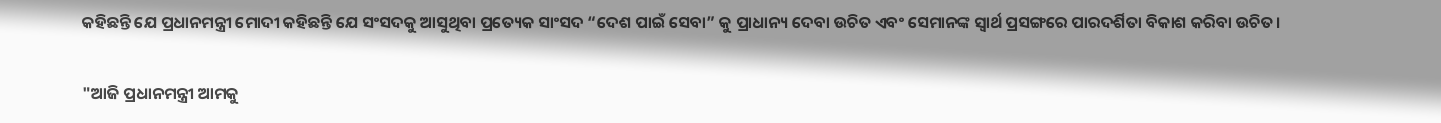କହିଛନ୍ତି ଯେ ପ୍ରଧାନମନ୍ତ୍ରୀ ମୋଦୀ କହିଛନ୍ତି ଯେ ସଂସଦକୁ ଆସୁଥିବା ପ୍ରତ୍ୟେକ ସାଂସଦ “ଦେଶ ପାଇଁ ସେବା” କୁ ପ୍ରାଧାନ୍ୟ ଦେବା ଉଚିତ ଏବଂ ସେମାନଙ୍କ ସ୍ୱାର୍ଥ ପ୍ରସଙ୍ଗରେ ପାରଦର୍ଶିତା ବିକାଶ କରିବା ଉଚିତ।

"ଆଜି ପ୍ରଧାନମନ୍ତ୍ରୀ ଆମକୁ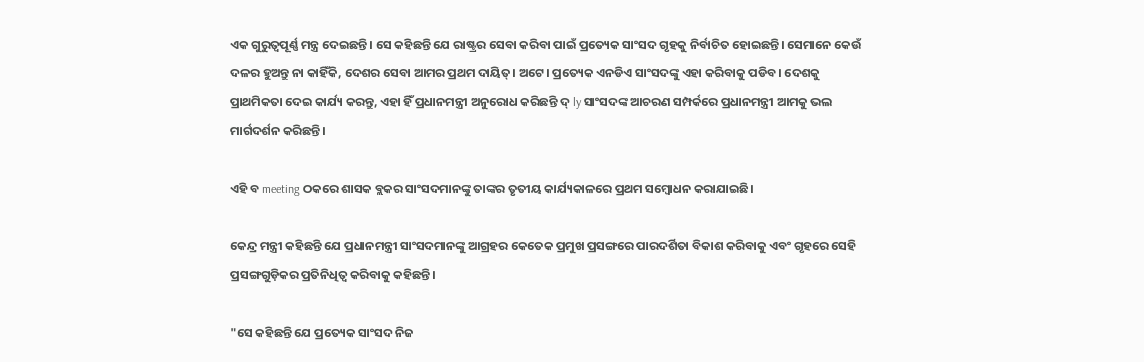ଏକ ଗୁରୁତ୍ୱପୂର୍ଣ୍ଣ ମନ୍ତ୍ର ଦେଇଛନ୍ତି। ସେ କହିଛନ୍ତି ଯେ ରାଷ୍ଟ୍ରର ସେବା କରିବା ପାଇଁ ପ୍ରତ୍ୟେକ ସାଂସଦ ଗୃହକୁ ନିର୍ବାଚିତ ହୋଇଛନ୍ତି। ସେମାନେ କେଉଁ ଦଳର ହୁଅନ୍ତୁ ନା କାହିଁକି, ଦେଶର ସେବା ଆମର ପ୍ରଥମ ଦାୟିତ୍। ଅଟେ। ପ୍ରତ୍ୟେକ ଏନଡିଏ ସାଂସଦଙ୍କୁ ଏହା କରିବାକୁ ପଡିବ। ଦେଶକୁ ପ୍ରାଥମିକତା ଦେଇ କାର୍ଯ୍ୟ କରନ୍ତୁ, ଏହା ହିଁ ପ୍ରଧାନମନ୍ତ୍ରୀ ଅନୁରୋଧ କରିଛନ୍ତି ଦ୍ ly ସାଂସଦଙ୍କ ଆଚରଣ ସମ୍ପର୍କରେ ପ୍ରଧାନମନ୍ତ୍ରୀ ଆମକୁ ଭଲ ମାର୍ଗଦର୍ଶନ କରିଛନ୍ତି।

ଏହି ବ meeting ଠକରେ ଶାସକ ବ୍ଲକର ସାଂସଦମାନଙ୍କୁ ତାଙ୍କର ତୃତୀୟ କାର୍ଯ୍ୟକାଳରେ ପ୍ରଥମ ସମ୍ବୋଧନ କରାଯାଇଛି।

କେନ୍ଦ୍ର ମନ୍ତ୍ରୀ କହିଛନ୍ତି ଯେ ପ୍ରଧାନମନ୍ତ୍ରୀ ସାଂସଦମାନଙ୍କୁ ଆଗ୍ରହର କେତେକ ପ୍ରମୁଖ ପ୍ରସଙ୍ଗରେ ପାରଦର୍ଶିତା ବିକାଶ କରିବାକୁ ଏବଂ ଗୃହରେ ସେହି ପ୍ରସଙ୍ଗଗୁଡ଼ିକର ପ୍ରତିନିଧିତ୍ୱ କରିବାକୁ କହିଛନ୍ତି।

"ସେ କହିଛନ୍ତି ଯେ ପ୍ରତ୍ୟେକ ସାଂସଦ ନିଜ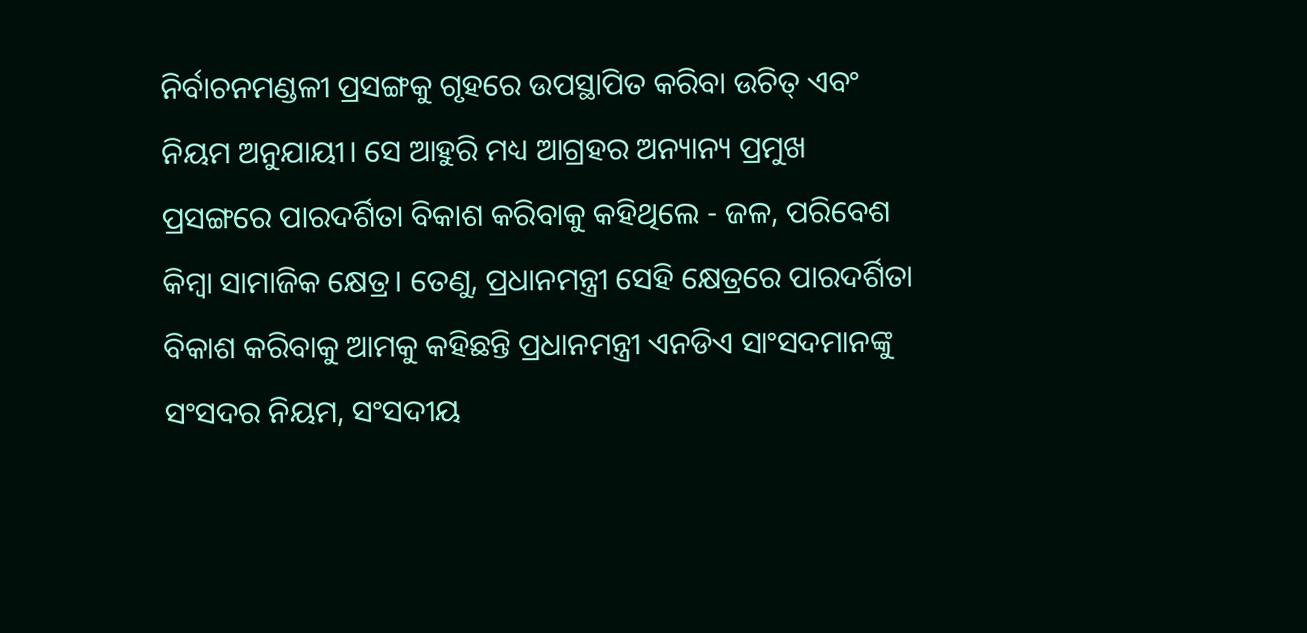ନିର୍ବାଚନମଣ୍ଡଳୀ ପ୍ରସଙ୍ଗକୁ ଗୃହରେ ଉପସ୍ଥାପିତ କରିବା ଉଚିତ୍ ଏବଂ ନିୟମ ଅନୁଯାୟୀ। ସେ ଆହୁରି ମଧ୍ୟ ଆଗ୍ରହର ଅନ୍ୟାନ୍ୟ ପ୍ରମୁଖ ପ୍ରସଙ୍ଗରେ ପାରଦର୍ଶିତା ବିକାଶ କରିବାକୁ କହିଥିଲେ - ଜଳ, ପରିବେଶ କିମ୍ବା ସାମାଜିକ କ୍ଷେତ୍ର। ତେଣୁ, ପ୍ରଧାନମନ୍ତ୍ରୀ ସେହି କ୍ଷେତ୍ରରେ ପାରଦର୍ଶିତା ବିକାଶ କରିବାକୁ ଆମକୁ କହିଛନ୍ତି ପ୍ରଧାନମନ୍ତ୍ରୀ ଏନଡିଏ ସାଂସଦମାନଙ୍କୁ ସଂସଦର ନିୟମ, ସଂସଦୀୟ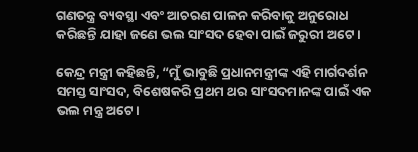ଗଣତନ୍ତ୍ର ବ୍ୟବସ୍ଥା ଏବଂ ଆଚରଣ ପାଳନ କରିବାକୁ ଅନୁରୋଧ କରିଛନ୍ତି ଯାହା ଜଣେ ଭଲ ସାଂସଦ ହେବା ପାଇଁ ଜରୁରୀ ଅଟେ।

କେନ୍ଦ୍ର ମନ୍ତ୍ରୀ କହିଛନ୍ତି, “ମୁଁ ଭାବୁଛି ପ୍ରଧାନମନ୍ତ୍ରୀଙ୍କ ଏହି ମାର୍ଗଦର୍ଶନ ସମସ୍ତ ସାଂସଦ, ବିଶେଷକରି ପ୍ରଥମ ଥର ସାଂସଦମାନଙ୍କ ପାଇଁ ଏକ ଭଲ ମନ୍ତ୍ର ଅଟେ।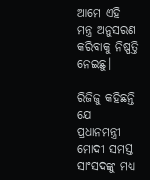ଆମେ ଏହି ମନ୍ତ୍ର ଅନୁସରଣ କରିବାକୁ ନିଷ୍ପତ୍ତି ନେଇଛୁ।

ରିଜିଜୁ କହିଛନ୍ତି ଯେ ପ୍ରଧାନମନ୍ତ୍ରୀ ମୋଦୀ ସମସ୍ତ ସାଂସଦଙ୍କୁ ମଧ୍ୟ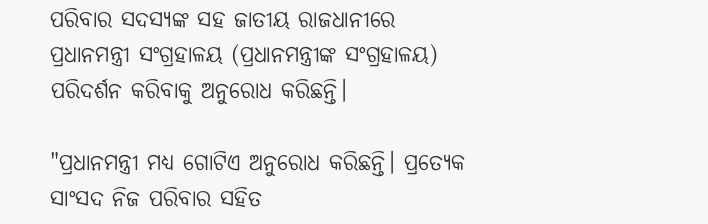ପରିବାର ସଦସ୍ୟଙ୍କ ସହ ଜାତୀୟ ରାଜଧାନୀରେ ପ୍ରଧାନମନ୍ତ୍ରୀ ସଂଗ୍ରହାଳୟ (ପ୍ରଧାନମନ୍ତ୍ରୀଙ୍କ ସଂଗ୍ରହାଳୟ) ପରିଦର୍ଶନ କରିବାକୁ ଅନୁରୋଧ କରିଛନ୍ତି।

"ପ୍ରଧାନମନ୍ତ୍ରୀ ମଧ୍ୟ ଗୋଟିଏ ଅନୁରୋଧ କରିଛନ୍ତି। ପ୍ରତ୍ୟେକ ସାଂସଦ ନିଜ ପରିବାର ସହିତ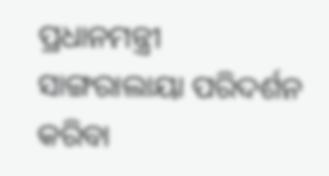ପ୍ରଧାନମନ୍ତ୍ରୀ ସାଙ୍ଗରାଲାୟା ପରିଦର୍ଶନ କରିବା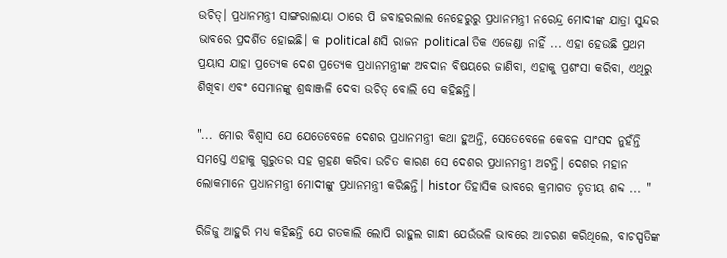ଉଚିତ୍। ପ୍ରଧାନମନ୍ତ୍ରୀ ସାଙ୍ଗରାଲାୟା ଠାରେ ପି ଜବାହରଲାଲ ନେହେରୁରୁ ପ୍ରଧାନମନ୍ତ୍ରୀ ନରେନ୍ଦ୍ର ମୋଦୀଙ୍କ ଯାତ୍ରା ସୁନ୍ଦର ଭାବରେ ପ୍ରଦର୍ଶିତ ହୋଇଛି। କ political ଣସି ରାଜନ political ତିକ ଏଜେଣ୍ଡା ନାହିଁ ... ଏହା ହେଉଛି ପ୍ରଥମ ପ୍ରୟାସ ଯାହା ପ୍ରତ୍ୟେକ ଦେଶ ପ୍ରତ୍ୟେକ ପ୍ରଧାନମନ୍ତ୍ରୀଙ୍କ ଅବଦାନ ବିଷୟରେ ଜାଣିବା, ଏହାକୁ ପ୍ରଶଂସା କରିବା, ଏଥିରୁ ଶିଖିବା ଏବଂ ସେମାନଙ୍କୁ ଶ୍ରଦ୍ଧାଞ୍ଜଳି ଦେବା ଉଚିତ୍ ବୋଲି ସେ କହିଛନ୍ତି।

"... ମୋର ବିଶ୍ୱାସ ଯେ ଯେତେବେଳେ ଦେଶର ପ୍ରଧାନମନ୍ତ୍ରୀ କଥା ହୁଅନ୍ତି, ସେତେବେଳେ କେବଳ ସାଂସଦ ନୁହଁନ୍ତି ସମସ୍ତେ ଏହାକୁ ଗୁରୁତର ସହ ଗ୍ରହଣ କରିବା ଉଚିତ କାରଣ ସେ ଦେଶର ପ୍ରଧାନମନ୍ତ୍ରୀ ଅଟନ୍ତି। ଦେଶର ମହାନ ଲୋକମାନେ ପ୍ରଧାନମନ୍ତ୍ରୀ ମୋଦୀଙ୍କୁ ପ୍ରଧାନମନ୍ତ୍ରୀ କରିଛନ୍ତି। histor ତିହାସିକ ଭାବରେ କ୍ରମାଗତ ତୃତୀୟ ଶବ୍ଦ ... "

ରିଜିଜୁ ଆହୁରି ମଧ୍ୟ କହିଛନ୍ତି ଯେ ଗତକାଲି ଲୋପି ରାହୁଲ ଗାନ୍ଧୀ ଯେଉଁଭଳି ଭାବରେ ଆଚରଣ କରିଥିଲେ, ବାଚସ୍ପତିଙ୍କ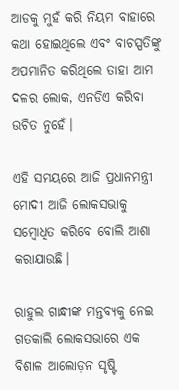ଆଡକୁ ମୁହଁ କରି ନିୟମ ବାହାରେ କଥା ହୋଇଥିଲେ ଏବଂ ବାଚସ୍ପତିଙ୍କୁ ଅପମାନିତ କରିଥିଲେ ତାହା ଆମ ଦଳର ଲୋକ, ଏନଡିଏ କରିବା ଉଚିତ ନୁହେଁ।

ଏହି ସମୟରେ ଆଜି ପ୍ରଧାନମନ୍ତ୍ରୀ ମୋଦୀ ଆଜି ଲୋକସଭାକୁ ସମ୍ବୋଧିତ କରିବେ ବୋଲି ଆଶା କରାଯାଉଛି।

ରାହୁଲ ଗାନ୍ଧୀଙ୍କ ମନ୍ତବ୍ୟକୁ ନେଇ ଗତକାଲି ଲୋକସଭାରେ ଏକ ବିଶାଳ ଆଲୋଡ଼ନ ସୃଷ୍ଟି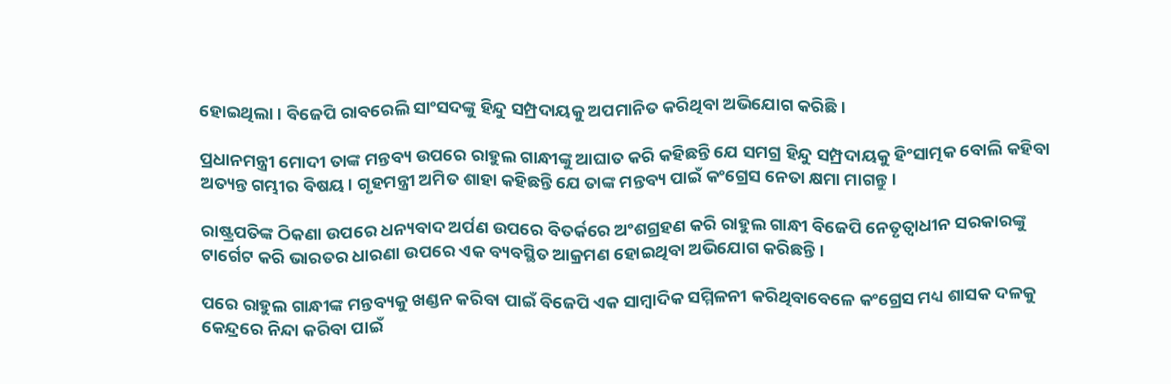ହୋଇଥିଲା। ବିଜେପି ରାବରେଲି ସାଂସଦଙ୍କୁ ହିନ୍ଦୁ ସମ୍ପ୍ରଦାୟକୁ ଅପମାନିତ କରିଥିବା ଅଭିଯୋଗ କରିଛି।

ପ୍ରଧାନମନ୍ତ୍ରୀ ମୋଦୀ ତାଙ୍କ ମନ୍ତବ୍ୟ ଉପରେ ରାହୁଲ ଗାନ୍ଧୀଙ୍କୁ ଆଘାତ କରି କହିଛନ୍ତି ଯେ ସମଗ୍ର ହିନ୍ଦୁ ସମ୍ପ୍ରଦାୟକୁ ହିଂସାତ୍ମକ ବୋଲି କହିବା ଅତ୍ୟନ୍ତ ଗମ୍ଭୀର ବିଷୟ। ଗୃହମନ୍ତ୍ରୀ ଅମିତ ଶାହା କହିଛନ୍ତି ଯେ ତାଙ୍କ ମନ୍ତବ୍ୟ ପାଇଁ କଂଗ୍ରେସ ନେତା କ୍ଷମା ମାଗନ୍ତୁ।

ରାଷ୍ଟ୍ରପତିଙ୍କ ଠିକଣା ଉପରେ ଧନ୍ୟବାଦ ଅର୍ପଣ ଉପରେ ବିତର୍କରେ ଅଂଶଗ୍ରହଣ କରି ରାହୁଲ ଗାନ୍ଧୀ ବିଜେପି ନେତୃତ୍ୱାଧୀନ ସରକାରଙ୍କୁ ଟାର୍ଗେଟ କରି ଭାରତର ଧାରଣା ଉପରେ ଏକ ବ୍ୟବସ୍ଥିତ ଆକ୍ରମଣ ହୋଇଥିବା ଅଭିଯୋଗ କରିଛନ୍ତି।

ପରେ ରାହୁଲ ଗାନ୍ଧୀଙ୍କ ମନ୍ତବ୍ୟକୁ ଖଣ୍ଡନ କରିବା ପାଇଁ ବିଜେପି ଏକ ସାମ୍ବାଦିକ ସମ୍ମିଳନୀ କରିଥିବାବେଳେ କଂଗ୍ରେସ ମଧ୍ୟ ଶାସକ ଦଳକୁ କେନ୍ଦ୍ରରେ ନିନ୍ଦା କରିବା ପାଇଁ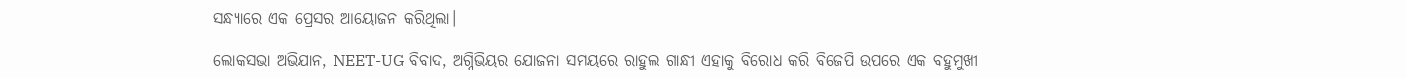ସନ୍ଧ୍ୟାରେ ଏକ ପ୍ରେସର ଆୟୋଜନ କରିଥିଲା।

ଲୋକସଭା ଅଭିଯାନ, NEET-UG ବିବାଦ, ଅଗ୍ନିଭିୟର ଯୋଜନା ସମୟରେ ରାହୁଲ ଗାନ୍ଧୀ ଏହାକୁ ବିରୋଧ କରି ବିଜେପି ଉପରେ ଏକ ବହୁମୁଖୀ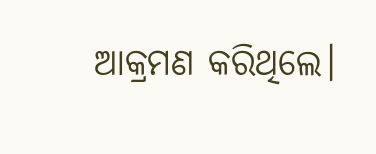ଆକ୍ରମଣ କରିଥିଲେ।